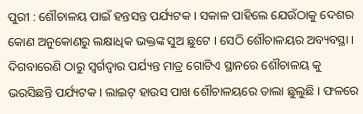ପୁରୀ : ଶୌଚାଳୟ ପାଇଁ ହନ୍ତସନ୍ତ ପର୍ଯ୍ୟଟକ । ସକାଳ ପାହିଲେ ଯେଉଁଠାକୁ ଦେଶର କୋଣ ଅନୁକୋଣରୁ ଲକ୍ଷାଧିକ ଭକ୍ତଙ୍କ ସୁଅ ଛୁଟେ । ସେଠି ଶୌଚାଳୟର ଅବ୍ୟବସ୍ଥା । ଦିଗବାରେଣି ଠାରୁ ସ୍ଵର୍ଗଦ୍ଵାର ପର୍ଯ୍ୟନ୍ତ ମାତ୍ର ଗୋଟିଏ ସ୍ଥାନରେ ଶୌଚାଳୟ କୁ ଭରସିଛନ୍ତି ପର୍ଯ୍ୟଟକ । ଲାଇଟ୍ ହାଉସ ପାଖ ଶୌଚାଳୟରେ ତାଲା ଛୁଲୁଛି । ଫଳରେ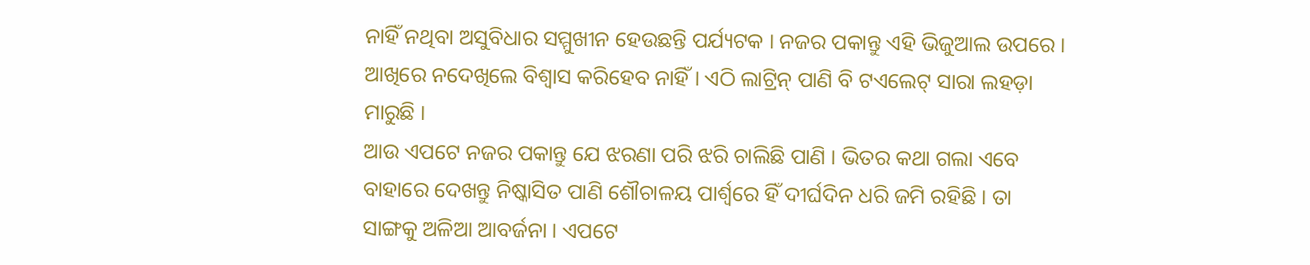ନାହିଁ ନଥିବା ଅସୁବିଧାର ସମ୍ମୁଖୀନ ହେଉଛନ୍ତି ପର୍ଯ୍ୟଟକ । ନଜର ପକାନ୍ତୁ ଏହି ଭିଜୁଆଲ ଉପରେ । ଆଖିରେ ନଦେଖିଲେ ବିଶ୍ୱାସ କରିହେବ ନାହିଁ । ଏଠି ଲାଟ୍ରିନ୍ ପାଣି ବି ଟଏଲେଟ୍ ସାରା ଲହଡ଼ା ମାରୁଛି ।
ଆଉ ଏପଟେ ନଜର ପକାନ୍ତୁ ଯେ ଝରଣା ପରି ଝରି ଚାଲିଛି ପାଣି । ଭିତର କଥା ଗଲା ଏବେ ବାହାରେ ଦେଖନ୍ତୁ ନିଷ୍କାସିତ ପାଣି ଶୌଚାଳୟ ପାର୍ଶ୍ୱରେ ହିଁ ଦୀର୍ଘଦିନ ଧରି ଜମି ରହିଛି । ତା ସାଙ୍ଗକୁ ଅଳିଆ ଆବର୍ଜନା । ଏପଟେ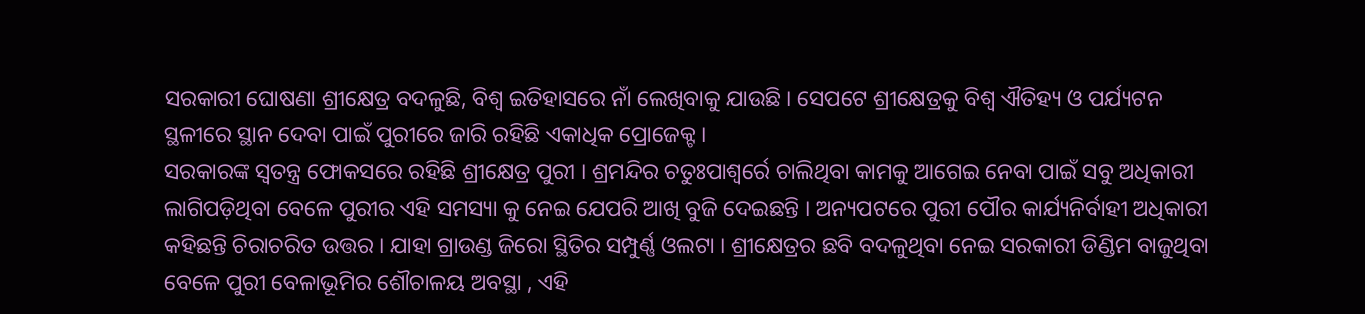ସରକାରୀ ଘୋଷଣା ଶ୍ରୀକ୍ଷେତ୍ର ବଦଳୁଛି, ବିଶ୍ଵ ଇତିହାସରେ ନାଁ ଲେଖିବାକୁ ଯାଉଛି । ସେପଟେ ଶ୍ରୀକ୍ଷେତ୍ରକୁ ବିଶ୍ଵ ଐତିହ୍ୟ ଓ ପର୍ଯ୍ୟଟନ ସ୍ଥଳୀରେ ସ୍ଥାନ ଦେବା ପାଇଁ ପୁରୀରେ ଜାରି ରହିଛି ଏକାଧିକ ପ୍ରୋଜେକ୍ଟ ।
ସରକାରଙ୍କ ସ୍ବତନ୍ତ୍ର ଫୋକସରେ ରହିଛି ଶ୍ରୀକ୍ଷେତ୍ର ପୁରୀ । ଶ୍ରମନ୍ଦିର ଚତୁଃପାଶ୍ୱର୍ରେ ଚାଲିଥିବା କାମକୁ ଆଗେଇ ନେବା ପାଇଁ ସବୁ ଅଧିକାରୀ ଲାଗିପଡ଼ିଥିବା ବେଳେ ପୁରୀର ଏହି ସମସ୍ୟା କୁ ନେଇ ଯେପରି ଆଖି ବୁଜି ଦେଇଛନ୍ତି । ଅନ୍ୟପଟରେ ପୁରୀ ପୌର କାର୍ଯ୍ୟନିର୍ବାହୀ ଅଧିକାରୀ କହିଛନ୍ତି ଚିରାଚରିତ ଉତ୍ତର । ଯାହା ଗ୍ରାଉଣ୍ଡ ଜିରୋ ସ୍ଥିତିର ସମ୍ପୁର୍ଣ୍ଣ ଓଲଟା । ଶ୍ରୀକ୍ଷେତ୍ରର ଛବି ବଦଳୁଥିବା ନେଇ ସରକାରୀ ଡିଣ୍ଡିମ ବାଜୁଥିବା ବେଳେ ପୁରୀ ବେଳାଭୂମିର ଶୌଚାଳୟ ଅବସ୍ଥା , ଏହି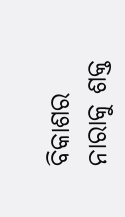ବିକାଶର ନାରାକୁ ଶକ୍ତ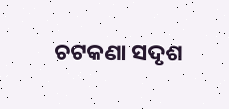ଚଟକଣା ସଦୃଶ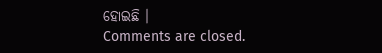ହୋଇଛି ।
Comments are closed.